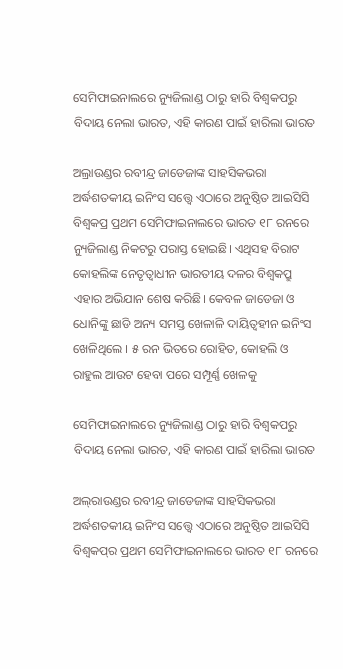ସେମିଫାଇନାଲରେ ନ୍ୟୁଜିଲାଣ୍ଡ ଠାରୁ ହାରି ବିଶ୍ୱକପରୁ ବିଦାୟ ନେଲା ଭାରତ, ଏହି କାରଣ ପାଇଁ ହାରିଲା ଭାରତ

ଅଲ୍ରାଉଣ୍ଡର ରବୀନ୍ଦ୍ର ଜାଡେଜାଙ୍କ ସାହସିକଭରା ଅର୍ଦ୍ଧଶତକୀୟ ଇନିଂସ ସତ୍ତ୍ୱେ ଏଠାରେ ଅନୁଷ୍ଠିତ ଆଇସିସି ବିଶ୍ୱକପ୍ର ପ୍ରଥମ ସେମିଫାଇନାଲରେ ଭାରତ ୧୮ ରନରେ ନ୍ୟୁଜିଲାଣ୍ଡ ନିକଟରୁ ପରାସ୍ତ ହୋଇଛି। ଏଥିସହ ବିରାଟ କୋହଲିଙ୍କ ନେତୃତ୍ୱାଧୀନ ଭାରତୀୟ ଦଳର ବିଶ୍ୱକପ୍ରୁ ଏହାର ଅଭିଯାନ ଶେଷ କରିଛି। କେବଳ ଜାଡେଜା ଓ ଧୋନିଙ୍କୁ ଛାଡି ଅନ୍ୟ ସମସ୍ତ ଖେଳାଳି ଦାୟିତ୍ୱହୀନ ଇନିଂସ ଖେଳିଥିଲେ । ୫ ରନ ଭିତରେ ରୋହିତ, କୋହଲି ଓ ରାହୁଲ ଆଉଟ ହେବା ପରେ ସମ୍ପୂର୍ଣ୍ଣ ଖେଳକୁ

ସେମିଫାଇନାଲରେ ନ୍ୟୁଜିଲାଣ୍ଡ ଠାରୁ ହାରି ବିଶ୍ୱକପରୁ ବିଦାୟ ନେଲା ଭାରତ, ଏହି କାରଣ ପାଇଁ ହାରିଲା ଭାରତ

ଅଲ୍‌ରାଉଣ୍ଡର ରବୀନ୍ଦ୍ର ଜାଡେଜାଙ୍କ ସାହସିକଭରା ଅର୍ଦ୍ଧଶତକୀୟ ଇନିଂସ ସତ୍ତ୍ୱେ ଏଠାରେ ଅନୁଷ୍ଠିତ ଆଇସିସି ବିଶ୍ୱକପ୍‌ର ପ୍ରଥମ ସେମିଫାଇନାଲରେ ଭାରତ ୧୮ ରନରେ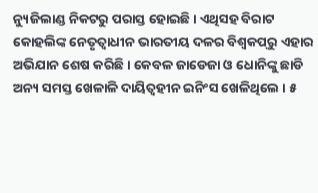ନ୍ୟୁଜିଲାଣ୍ଡ ନିକଟରୁ ପରାସ୍ତ ହୋଇଛି। ଏଥିସହ ବିରାଟ କୋହଲିଙ୍କ ନେତୃତ୍ୱାଧୀନ ଭାରତୀୟ ଦଳର ବିଶ୍ୱକପ୍‌ରୁ ଏହାର ଅଭିଯାନ ଶେଷ କରିଛି। କେବଳ ଜାଡେଜା ଓ ଧୋନିଙ୍କୁ ଛାଡି ଅନ୍ୟ ସମସ୍ତ ଖେଳାଳି ଦାୟିତ୍ୱହୀନ ଇନିଂସ ଖେଳିଥିଲେ । ୫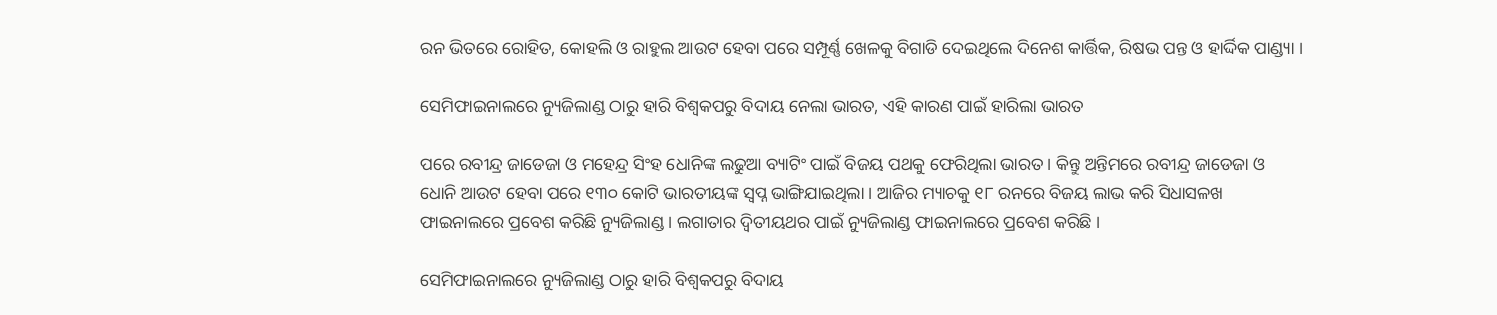ରନ ଭିତରେ ରୋହିତ, କୋହଲି ଓ ରାହୁଲ ଆଉଟ ହେବା ପରେ ସମ୍ପୂର୍ଣ୍ଣ ଖେଳକୁ ବିଗାଡି ଦେଇଥିଲେ ଦିନେଶ କାର୍ତ୍ତିକ, ରିଷଭ ପନ୍ତ ଓ ହାର୍ଦ୍ଦିକ ପାଣ୍ଡ୍ୟା ।

ସେମିଫାଇନାଲରେ ନ୍ୟୁଜିଲାଣ୍ଡ ଠାରୁ ହାରି ବିଶ୍ୱକପରୁ ବିଦାୟ ନେଲା ଭାରତ, ଏହି କାରଣ ପାଇଁ ହାରିଲା ଭାରତ

ପରେ ରବୀନ୍ଦ୍ର ଜାଡେଜା ଓ ମହେନ୍ଦ୍ର ସିଂହ ଧୋନିଙ୍କ ଲଢୁଆ ବ୍ୟାଟିଂ ପାଇଁ ବିଜୟ ପଥକୁ ଫେରିଥିଲା ଭାରତ । କିନ୍ତୁ ଅନ୍ତିମରେ ରବୀନ୍ଦ୍ର ଜାଡେଜା ଓ ଧୋନି ଆଉଟ ହେବା ପରେ ୧୩୦ କୋଟି ଭାରତୀୟଙ୍କ ସ୍ୱପ୍ନ ଭାଙ୍ଗିଯାଇଥିଲା । ଆଜିର ମ୍ୟାଚକୁ ୧୮ ରନରେ ବିଜୟ ଲାଭ କରି ସିଧାସଳଖ ଫାଇନାଲରେ ପ୍ରବେଶ କରିଛି ନ୍ୟୁଜିଲାଣ୍ଡ । ଲଗାତାର ଦ୍ୱିତୀୟଥର ପାଇଁ ନ୍ୟୁଜିଲାଣ୍ଡ ଫାଇନାଲରେ ପ୍ରବେଶ କରିଛି ।

ସେମିଫାଇନାଲରେ ନ୍ୟୁଜିଲାଣ୍ଡ ଠାରୁ ହାରି ବିଶ୍ୱକପରୁ ବିଦାୟ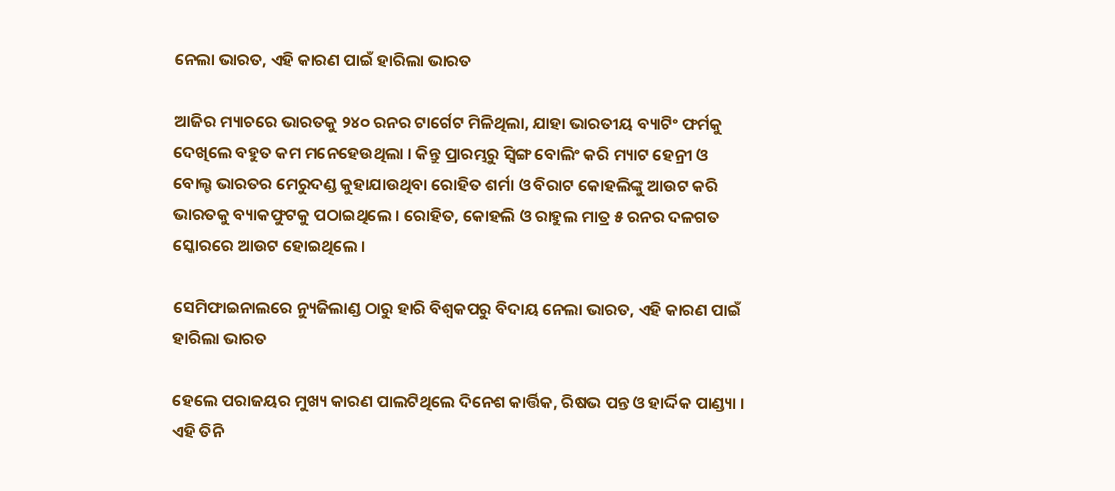ନେଲା ଭାରତ, ଏହି କାରଣ ପାଇଁ ହାରିଲା ଭାରତ

ଆଜିର ମ୍ୟାଚରେ ଭାରତକୁ ୨୪୦ ରନର ଟାର୍ଗେଟ ମିଳିଥିଲା, ଯାହା ଭାରତୀୟ ବ୍ୟାଟିଂ ଫର୍ମକୁ ଦେଖିଲେ ବହୁତ କମ ମନେହେଉଥିଲା । କିନ୍ତୁ ପ୍ରାରମ୍ଭରୁ ସ୍ୱିଙ୍ଗ ବୋଲିଂ କରି ମ୍ୟାଟ ହେନ୍ରୀ ଓ ବୋଲ୍ଟ ଭାରତର ମେରୁଦଣ୍ଡ କୁହାଯାଉଥିବା ରୋହିତ ଶର୍ମା ଓ ବିରାଟ କୋହଲିଙ୍କୁ ଆଉଟ କରି ଭାରତକୁ ବ୍ୟାକଫୁଟକୁ ପଠାଇଥିଲେ । ରୋହିତ, କୋହଲି ଓ ରାହୁଲ ମାତ୍ର ୫ ରନର ଦଳଗତ ସ୍କୋରରେ ଆଉଟ ହୋଇଥିଲେ ।

ସେମିଫାଇନାଲରେ ନ୍ୟୁଜିଲାଣ୍ଡ ଠାରୁ ହାରି ବିଶ୍ୱକପରୁ ବିଦାୟ ନେଲା ଭାରତ, ଏହି କାରଣ ପାଇଁ ହାରିଲା ଭାରତ

ହେଲେ ପରାଜୟର ମୁଖ୍ୟ କାରଣ ପାଲଟିଥିଲେ ଦିନେଶ କାର୍ତ୍ତିକ, ରିଷଭ ପନ୍ତ ଓ ହାର୍ଦ୍ଦିକ ପାଣ୍ଡ୍ୟା । ଏହି ତିନି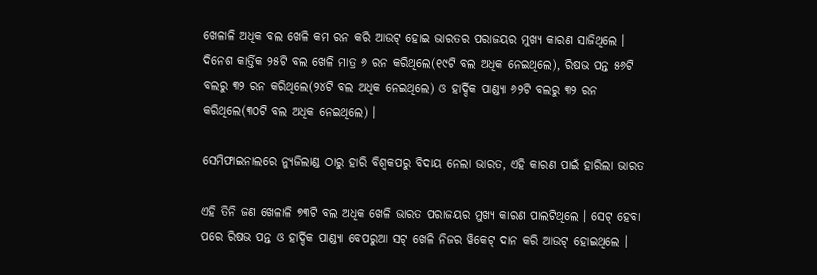ଖେଳାଳି ଅଧିକ ବଲ ଖେଳି କମ ରନ କରି ଆଉଟ୍ ହୋଇ ଭାରତର ପରାଜୟର ମୁଖ୍ୟ କାରଣ ସାଜିଥିଲେ । ଦିନେଶ କାର୍ତ୍ତିକ ୨୫ଟି ବଲ ଖେଳି ମାତ୍ର ୬ ରନ କରିଥିଲେ(୧୯ଟି ବଲ ଅଧିକ ନେଇଥିଲେ), ରିଷଭ ପନ୍ତ ୫୬ଟି ବଲରୁ ୩୨ ରନ କରିଥିଲେ(୨୪ଟି ବଲ ଅଧିକ ନେଇଥିଲେ) ଓ ହାର୍ଦ୍ଦିକ ପାଣ୍ଡ୍ୟା ୬୨ଟି ବଲରୁ ୩୨ ରନ କରିଥିଲେ(୩୦ଟି ବଲ ଅଧିକ ନେଇଥିଲେ) ।

ସେମିଫାଇନାଲରେ ନ୍ୟୁଜିଲାଣ୍ଡ ଠାରୁ ହାରି ବିଶ୍ୱକପରୁ ବିଦାୟ ନେଲା ଭାରତ, ଏହି କାରଣ ପାଇଁ ହାରିଲା ଭାରତ

ଏହି ତିନି ଜଣ ଖେଳାଳି ୭୩ଟି ବଲ ଅଧିକ ଖେଳି ଭାରତ ପରାଜୟର ମୁଖ୍ୟ କାରଣ ପାଲଟିଥିଲେ । ସେଟ୍ ହେବା ପରେ ରିଷଭ ପନ୍ତ ଓ ହାର୍ଦ୍ଦିକ ପାଣ୍ଡ୍ୟା ବେପରୁଆ ସଟ୍ ଖେଳି ନିଜର ୱିକେଟ୍ ଦାନ କରି ଆଉଟ୍ ହୋଇଥିଲେ ।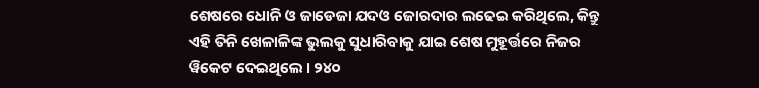ଶେଷରେ ଧୋନି ଓ ଜାଡେଜା ଯଦଓ ଜୋରଦାର ଲଢେଇ କରିଥିଲେ, କିନ୍ତୁ ଏହି ତିନି ଖେଳାଳିଙ୍କ ଭୁଲକୁ ସୁଧାରିବାକୁ ଯାଇ ଶେଷ ମୁହୂର୍ତ୍ତରେ ନିଜର ୱିକେଟ ଦେଇଥିଲେ । ୨୪୦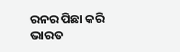ରନର ପିଛା କରି ଭାରତ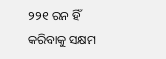୨୨୧ ରନ ହିଁ କରିବାକୁ ସକ୍ଷମ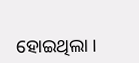ହୋଇଥିଲା ।